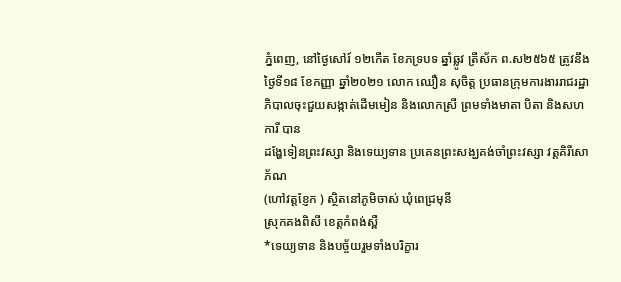ភ្នំពេញ, នៅថ្ងៃសៅរ៍ ១២កើត ខែភទ្របទ ឆ្នាំឆ្លូវ ត្រីស័ក ព.ស២៥៦៥ ត្រូវនឹងថ្ងៃទី១៨ ខែកញ្ញា ឆ្នាំ២០២១ លោក ឈឿន សុចិត្ត ប្រធានក្រុមការងាររាជរដ្ឋាភិបាលចុះជួយសង្កាត់ដើមមៀន និងលោកស្រី ព្រមទាំងមាតា បិតា និងសហការី បាន
ដង្ហែទៀនព្រះវស្សា និងទេយ្យទាន ប្រគេនព្រះសង្ឃគង់ចាំព្រះវស្សា វត្តគិរីសោភ័ណ
(ហៅវត្តខ្ញែក ) ស្ថិតនៅភូមិចាស់ ឃុំពេជ្រមុនី
ស្រុកគងពិសី ខេត្តកំពង់ស្ពឺ
*ទេយ្យទាន និងបច្ច័យរួមទាំងបរិក្ខារ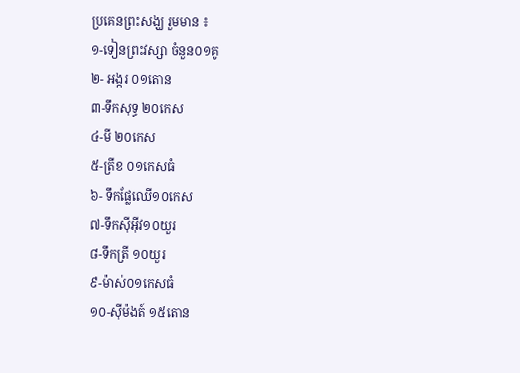ប្រគេនព្រះសង្ឃ រួមមាន ៖
១-ទៀនព្រះវស្សា ចំនួន០១គូ
២- អង្ករ ០១តោន
៣-ទឹកសុទ្ធ ២០កេស
៤-មី ២០កេស
៥-ត្រីខ ០១កេសធំ
៦- ទឹកផ្លែឈើ១០កេស
៧-ទឹកស៊ីអុីវ១០យួរ
៨-ទឹកត្រី ១០យួរ
៩-ម៉ាស់០១កេសធំ
១០-ស៊ីម៉ងត៍ ១៥តោន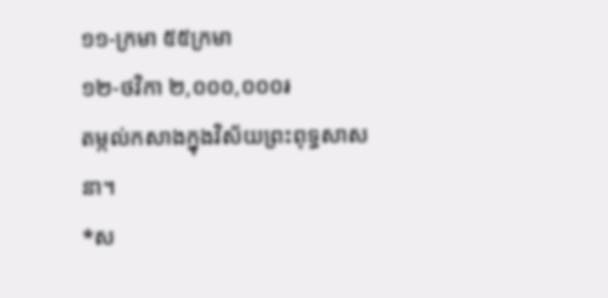១១-ក្រមា ៥៥ក្រមា
១២-ថវិកា ២,០០០,០០០៛
តម្កល់កសាងក្នុងវិស័យព្រះពុទ្ធសាសនា។
*ស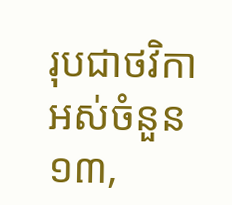រុបជាថវិកាអស់ចំនួន ១៣,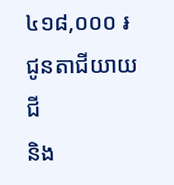៤១៨,០០០ ៛
ជូនតាជីយាយជី
និង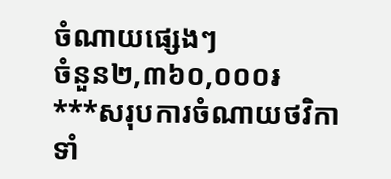ចំណាយផ្សេងៗ
ចំនួន២,៣៦០,០០០៛
***សរុបការចំណាយថវិកាទាំ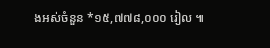ងអស់ចំនួន *១៥,៧៧៨,០០០ រៀល ៕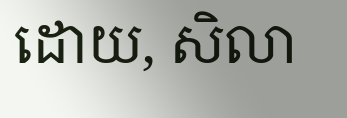ដោយ, សិលា